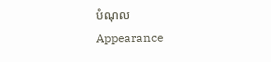បំណុល
Appearance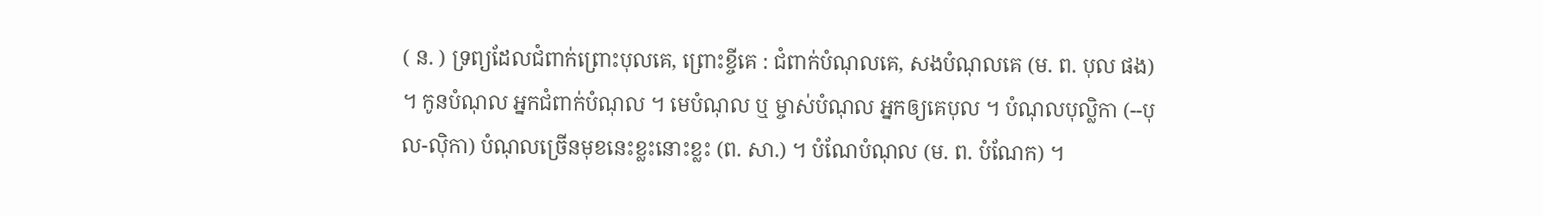( ន. ) ទ្រព្យដែលជំពាក់ព្រោះបុលគេ, ព្រោះខ្ចីគេ : ជំពាក់បំណុលគេ, សងបំណុលគេ (ម. ព. បុល ផង) ។ កូនបំណុល អ្នកជំពាក់បំណុល ។ មេបំណុល ឬ ម្ចាស់បំណុល អ្នកឲ្យគេបុល ។ បំណុលបុល្លិកា (--បុល-ល៉ិកា) បំណុលច្រើនមុខនេះខ្លះនោះខ្លះ (ព. សា.) ។ បំណែបំណុល (ម. ព. បំណែក) ។